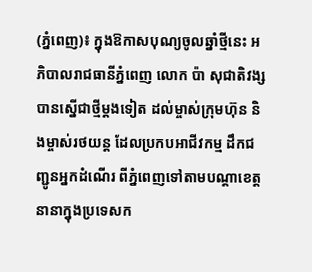(ភ្នំពេញ)៖ ក្នុងឱកាសបុណ្យចូលឆ្នាំថ្មីនេះ អភិបាលរាជធានីភ្នំពេញ លោក ប៉ា សុជាតិវង្ស បានស្នើជាថ្មីម្តងទៀត ដល់ម្ចាស់ក្រុមហ៊ុន និងម្ចាស់រថយន្ត ដែលប្រកបអាជីវកម្ម ដឹកជញ្ជូនអ្នកដំណើរ ពីភ្នំពេញទៅតាមបណ្តាខេត្តនានាក្នុងប្រទេសក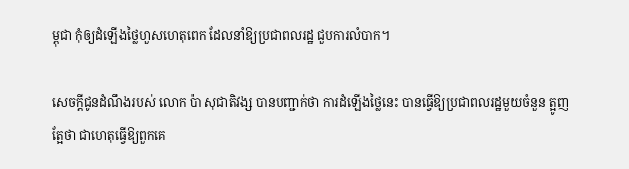ម្ពុជា កុំឲ្យដំឡើងថ្លៃហួសហេតុពេក ដែលនាំឱ្យប្រជាពលរដ្ឋ ជួបការលំបាក។

សេចក្តីជូនដំណឹងរបស់ លោក ប៉ា សុជាតិវង្ស បានបញ្ជាក់ថា ការដំឡើងថ្លៃនេះ បានធ្វើឱ្យប្រជាពលរដ្ឋមួយចំនួន ត្អូញត្អែថា ជាហេតុធ្វើឱ្យពួកគេ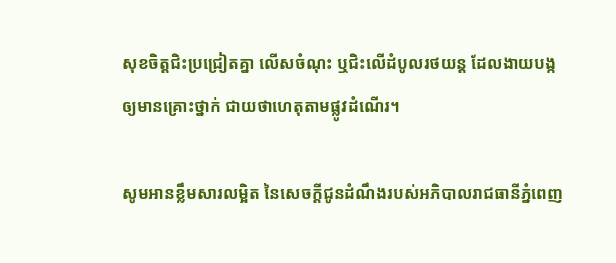សុខចិត្តជិះប្រជ្រៀតគ្នា លើសចំណុះ ឬជិះលើដំបូលរថយន្ត ដែលងាយបង្កឲ្យមានគ្រោះថ្នាក់ ជាយថាហេតុតាមផ្លូវដំណើរ។

សូមអានខ្លឹមសារលម្អិត នៃសេចក្តីជូនដំណឹងរបស់អភិបាលរាជធានីភ្នំពេញ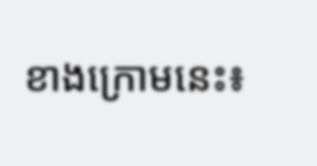ខាងក្រោមនេះ៖